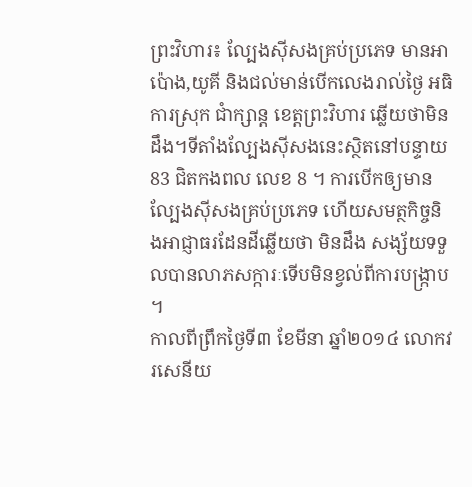ព្រះវិហារ៖ ល្បែងស៊ីសងគ្រប់ប្រភេទ មានអាប៉ោង,យូគី និងជល់មាន់បើកលេងរាល់ថ្ងៃ អធិការស្រុក ជាំក្សាន្ត ខេត្តព្រះវិហារ ឆ្លើយថាមិនដឹង។ទីតាំងល្បែងស៊ីសងនេះស្ថិតនៅបន្ទាយ 83 ជិតកងពល លេខ 8 ។ ការបើកឲ្យមានល្បែងស៊ីសងគ្រប់ប្រភេទ ហើយសមត្ថកិច្ចនិងអាជ្ញាធរដែនដីឆ្លើយថា មិនដឹង សង្ស័យទទួលបានលាភសក្ការៈទើបមិនខ្វល់ពីការបង្ក្រាប ។
កាលពីព្រឹកថ្ងៃទី៣ ខែមីនា ឆ្នាំ២០១៤ លោកវរសេនីយ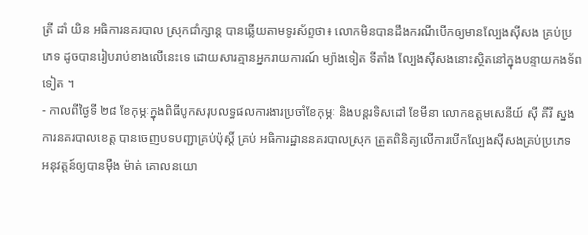ត្រី ដាំ យិន អធិការនគរបាល ស្រុកជាំក្សាន្ត បានឆ្លើយតាមទូរស័ព្ទថា៖ លោកមិនបានដឹងករណីបើកឲ្យមានល្បែងស៊ីសង គ្រប់ប្រភេទ ដូចបានរៀបរាប់ខាងលើនេះទេ ដោយសារគ្មានអ្នករាយការណ៍ ម្យ៉ាងទៀត ទីតាំង ល្បែងស៊ីសងនោះស្ថិតនៅក្នុងបន្ទាយកងទ័ពទៀត ។
- កាលពីថ្ងៃទី ២៨ ខែកុម្ភៈក្នុងពិធីបូកសរុបលទ្ធផលការងារប្រចាំខែកុម្ភៈ និងបន្តរទិសដៅ ខែមីនា លោកឧត្តមសេនីយ៍ ស៊ី គីរី ស្នងការនគរបាលខេត្ត បានចេញបទបញ្ជាគ្រប់ប៉ុស្តិ៍ គ្រប់ អធិការដ្ឋាននគរបាលស្រុក ត្រួតពិនិត្យលើការបើកល្បែងស៊ីសងគ្រប់ប្រភេទ អនុវត្តន៍ឲ្យបានម៉ឺង ម៉ាត់ គោលនយោ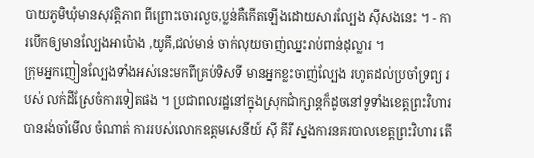បាយភូមិឃុំមានសុវត្តិភាព ពីព្រោះចោរលួច,ប្លន់គឺកើតឡើងដោយសារល្បែង ស៊ីសងនេះ ។ - ការបើកឲ្យមានល្បែងអាប៉ោង ,យូគី,ជល់មាន់ ចាក់លុយចាញ់ឈ្នះរាប់ពាន់ដុល្លារ ។
ក្រុមអ្នកញៀនល្បែងទាំងអស់នេះមកពីគ្រប់ទិសទី មានអ្នកខ្លះចាញ់ល្បែង រហូតដល់ប្រចាំទ្រព្យ របស់ លក់ដីស្រែចំការទៀតផង ។ ប្រជាពលរដ្ឋនៅក្នុងស្រុកជាំក្សាន្តក៏ដូចនៅទូទាំងខេត្តព្រះវិហារបានរង់ចាំមើល ចំណាត់ ការរបស់លោកឧត្តមសេនីយ៍ ស៊ី គីរី ស្នងការនគរបាលខេត្តព្រះវិហារ តើ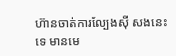ហ៊ានចាត់ការល្បែងស៊ី សងនេះទេ មានមេ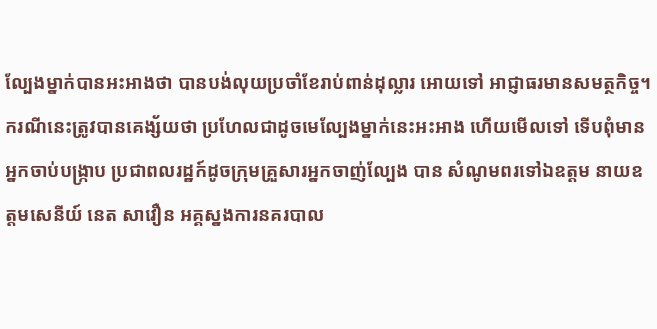ល្បែងម្នាក់បានអះអាងថា បានបង់លុយប្រចាំខែរាប់ពាន់ដុល្លារ អោយទៅ អាជ្ញាធរមានសមត្ថកិច្ច។
ករណីនេះត្រូវបានគេង្ស័យថា ប្រហែលជាដូចមេល្បែងម្នាក់នេះអះអាង ហើយមើលទៅ ទើបពុំមានអ្នកចាប់បង្ក្រាប ប្រជាពលរដ្ឋក៍ដូចក្រុមគ្រួសារអ្នកចាញ់ល្បែង បាន សំណូមពរទៅឯឧត្តម នាយឧត្តមសេនីយ៍ នេត សាវឿន អគ្គស្នងការនគរបាល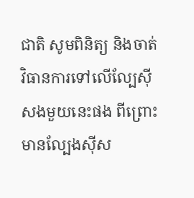ជាតិ សូមពិនិត្យ និងចាត់វិធានការទៅលើល្បែស៊ីសងមួយនេះផង ពីព្រោះមានល្បែងស៊ីស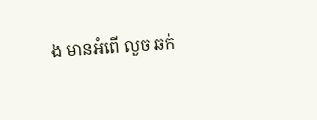ង មានអំពើ លួច ឆក់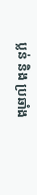ប្លន់ និង ប្រឆាំង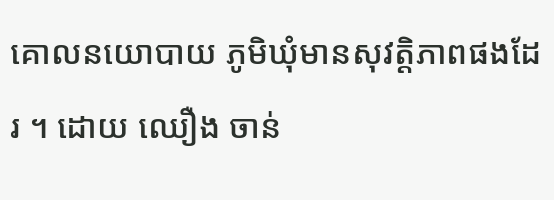គោលនយោបាយ ភូមិឃុំមានសុវត្តិភាពផងដែរ ។ ដោយ ឈឿង ចាន់